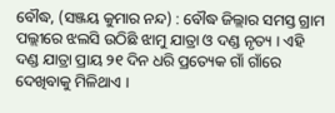ବୌଦ୍ଧ, (ସଞ୍ଜୟ କୁମାର ନନ୍ଦ) : ବୌଦ୍ଧ ଜିଲ୍ଲାର ସମସ୍ତ ଗ୍ରାମ ପଲ୍ଲୀରେ ଝଲସି ଉଠିଛି ଝାମୁ ଯାତ୍ରା ଓ ଦଣ୍ଡ ନୃତ୍ୟ । ଏହି ଦଣ୍ଡ ଯାତ୍ରା ପ୍ରାୟ ୨୧ ଦିନ ଧରି ପ୍ରତ୍ୟେକ ଗାଁ ଗାଁରେ ଦେଖିବାକୁ ମିଳିଥାଏ ।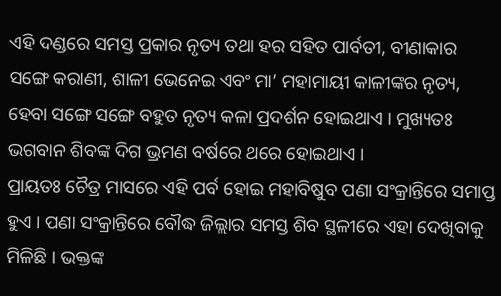ଏହି ଦଣ୍ଡରେ ସମସ୍ତ ପ୍ରକାର ନୃତ୍ୟ ତଥା ହର ସହିତ ପାର୍ବତୀ, ବୀଣାକାର ସଙ୍ଗେ କରାଣୀ, ଶାଳୀ ଭେନେଇ ଏବଂ ମା’ ମହାମାୟୀ କାଳୀଙ୍କର ନୃତ୍ୟ, ହେବା ସଙ୍ଗେ ସଙ୍ଗେ ବହୁତ ନୃତ୍ୟ କଳା ପ୍ରଦର୍ଶନ ହୋଇଥାଏ । ମୁଖ୍ୟତଃ ଭଗବାନ ଶିବଙ୍କ ଦିଗ ଭ୍ରମଣ ବର୍ଷରେ ଥରେ ହୋଇଥାଏ ।
ପ୍ରାୟତଃ ଚୈତ୍ର ମାସରେ ଏହି ପର୍ବ ହୋଇ ମହାବିଷୁବ ପଣା ସଂକ୍ରାନ୍ତିରେ ସମାପ୍ତ ହୁଏ । ପଣା ସଂକ୍ରାନ୍ତିରେ ବୌଦ୍ଧ ଜିଲ୍ଲାର ସମସ୍ତ ଶିବ ସ୍ଥଳୀରେ ଏହା ଦେଖିବାକୁ ମିଳିଛି । ଭକ୍ତଙ୍କ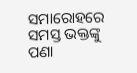ସମାରୋହରେ ସମସ୍ତ ଭକ୍ତଙ୍କୁ ପଣା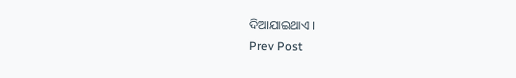ଦିଆଯାଇଥାଏ ।
Prev Post